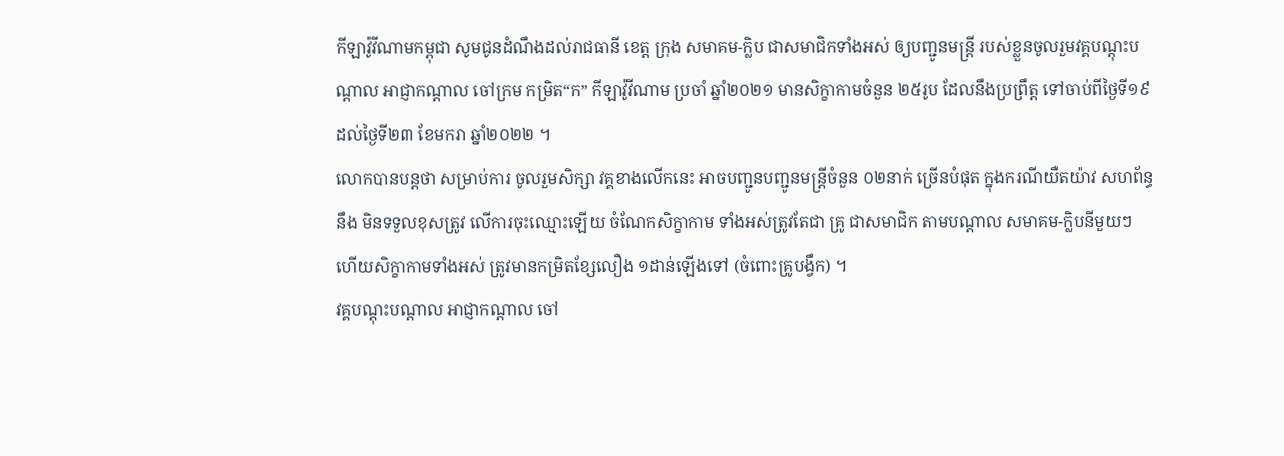កីឡាវ៉ូវីណាមកម្ពុជា សូមជូនដំណឹងដល់រាជធានី ខេត្ត ក្រុង សមាគម-ក្លិប ជាសមាជិកទាំងអស់ ឲ្យបញ្ជូនមន្រ្តី របស់ខ្លួនចូលរួមវគ្គបណ្តុះបណ្តាល អាជ្ញាកណ្ដាល ចៅក្រម កម្រិត“ក” កីឡាវ៉ូវីណាម ប្រចាំ ឆ្នាំ២០២១ មានសិក្ខាកាមចំនួន ២៥រូប ដែលនឹងប្រព្រឹត្ត ទៅចាប់ពីថ្ងៃទី១៩ ដល់ថ្ងៃទី២៣ ខែមករា ឆ្នាំ២០២២ ។
លោកបានបន្តថា សម្រាប់ការ ចូលរួមសិក្សា វគ្គខាងលើកនេះ អាចបញ្ជូនបញ្ជូនមន្រ្តីចំនួន ០២នាក់ ច្រើនបំផុត ក្នុងករណីយឺតយ៉ាវ សហព័ន្ធនឹង មិនទទួលខុសត្រូវ លើការចុះឈ្មោះឡើយ ចំណែកសិក្ខាកាម ទាំងអស់ត្រូវតែជា គ្រូ ជាសមាជិក តាមបណ្តាល សមាគម-ក្លិបនីមួយៗ ហើយសិក្ខាកាមទាំងអស់ ត្រូវមានកម្រិតខ្សែលឿង ១ដាន់ឡើងទៅ (ចំពោះគ្រូបង្វឹក) ។
វគ្គបណ្តុះបណ្តាល អាជ្ញាកណ្ដាល ចៅ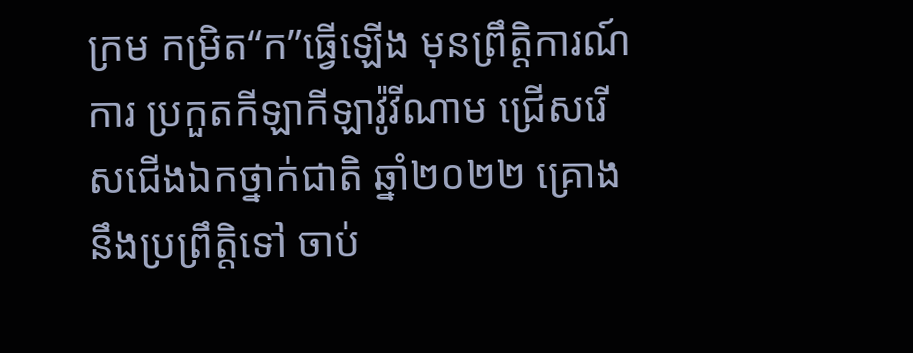ក្រម កម្រិត“ក”ធ្វើឡើង មុនព្រឹត្តិការណ៍ការ ប្រកួតកីឡាកីឡាវ៉ូវីណាម ជ្រើសរើសជើងឯកថ្នាក់ជាតិ ឆ្នាំ២០២២ គ្រោងនឹងប្រព្រឹត្តិទៅ ចាប់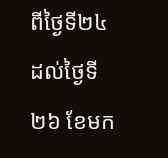ពីថ្ងៃទី២៤ ដល់ថ្ងៃទី២៦ ខែមក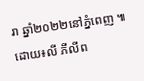រា ឆ្នាំ២០២២នៅភ្នំពេញ ៕ដោយ៖លី ភីលីព